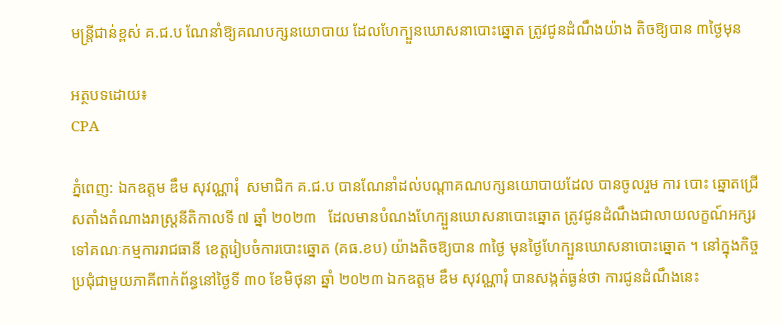មន្ត្រីជាន់ខ្ពស់ គ.ជ.ប ណែនាំឱ្យគណបក្សនយោបាយ ដែលហែក្បួនឃោសនាបោះឆ្នោត ត្រូវជូនដំណឹងយ៉ាង តិចឱ្យបាន ៣ថ្ងៃមុន

អត្ថបទដោយ៖
CPA

ភ្នំពេញ: ឯកឧត្តម ឌឹម សុវណ្ណារុំ  សមាជិក គ.ជ.ប បានណែនាំដល់បណ្តាគណបក្សនយោបាយដែល បានចូលរួម ការ បោះ ឆ្នោតជ្រើសតាំងតំណាងរាស្ត្រនីតិកាលទី ៧ ឆ្នាំ ២០២៣   ដែលមានបំណងហែក្បួនឃោសនាបោះឆ្នោត ត្រូវជូនដំណឹងជាលាយលក្ខណ៍អក្សរទៅគណៈកម្មការរាជធានី ខេត្តរៀបចំការបោះឆ្នោត (គធ.ខប) យ៉ាងតិចឱ្យបាន ៣ថ្ងៃ មុនថ្ងៃហែក្បួនឃោសនាបោះឆ្នោត ។ នៅក្នុងកិច្ចប្រជុំជាមួយភាគីពាក់ព័ន្ធនៅថ្ងៃទី ៣០ ខែមិថុនា ឆ្នាំ ២០២៣ ឯកឧត្តម ឌឹម សុវណ្ណារុំ បានសង្កត់ធ្ងន់ថា ការជូនដំណឹងនេះ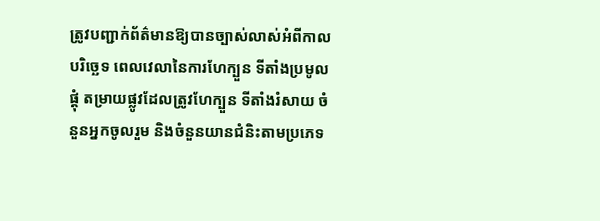ត្រូវបញ្ជាក់ព័ត៌មានឱ្យបានច្បាស់លាស់អំពីកាលបរិច្ឆេទ ពេលវេលានៃការហែក្បួន ទីតាំងប្រមូលផ្តុំ តម្រាយផ្លូវដែលត្រូវហែក្បួន ទីតាំងរំសាយ ចំនួនអ្នកចូលរួម និងចំនួនយានជំនិះតាមប្រភេទ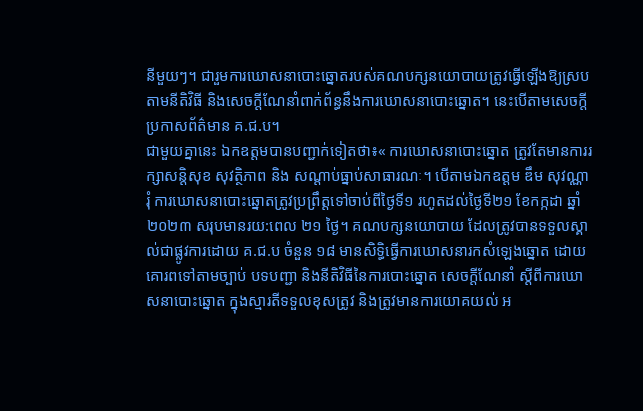នីមួយៗ។ ជារួមការឃោសនាបោះឆ្នោតរបស់គណបក្សនយោបាយត្រូវធ្វើឡើងឱ្យស្របតាមនីតិវិធី និងសេចក្តីណែនាំពាក់ព័ន្ធនឹងការឃោសនាបោះឆ្នោត។ នេះបើតាមសេចក្តីប្រកាសព័ត៌មាន គ.ជ.ប។
ជាមួយគ្នានេះ ឯកឧត្តមបានបញ្ជាក់ទៀតថា៖« ការឃោសនាបោះឆ្នោត ត្រូវតែមានការរក្សាសន្តិសុខ សុវត្ថិភាព និង សណ្តាប់ធ្នាប់សាធារណៈ។ បើតាមឯកឧត្តម ឌឹម សុវណ្ណារុំ ការឃោសនាបោះឆ្នោតត្រូវប្រព្រឹត្តទៅចាប់ពីថ្ងៃទី១ រហូតដល់ថ្ងៃទី២១ ខែកក្កដា ឆ្នាំ២០២៣ សរុបមានរយ:ពេល ២១ ថ្ងៃ។ គណបក្សនយោបាយ ដែលត្រូវបានទទួលស្គាល់ជាផ្លូវការដោយ គ.ជ.ប ចំនួន ១៨ មានសិទ្ធិធ្វើការឃោសនារកសំឡេងឆ្នោត ដោយគោរពទៅតាមច្បាប់ បទបញ្ជា និងនីតិវិធីនៃការបោះឆ្នោត សេចក្តីណែនាំ ស្តីពីការឃោសនាបោះឆ្នោត ក្នុងស្មារតីទទួលខុសត្រូវ និងត្រូវមានការយោគយល់ អ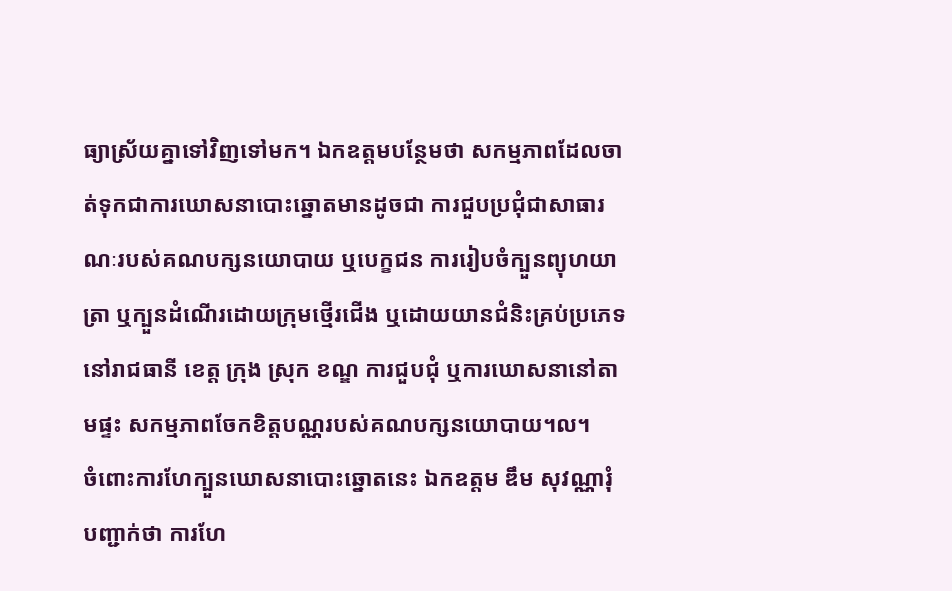ធ្យាស្រ័យគ្នាទៅវិញទៅមក។ ឯកឧត្តមបន្ថែមថា សកម្មភាពដែលចាត់ទុកជាការឃោសនាបោះឆ្នោតមានដូចជា ការជួបប្រជុំជាសាធារណៈរបស់គណបក្សនយោបាយ ឬបេក្ខជន ការរៀបចំក្បួនព្យុហយាត្រា ឬក្បួនដំណើរដោយក្រុមថ្មើរជើង ឬដោយយានជំនិះគ្រប់ប្រភេទ នៅរាជធានី ខេត្ត ក្រុង ស្រុក ខណ្ឌ ការជួបជុំ ឬការឃោសនានៅតាមផ្ទះ សកម្មភាពចែកខិត្តបណ្ណរបស់គណបក្សនយោបាយ។ល។
ចំពោះការហែក្បួនឃោសនាបោះឆ្នោតនេះ ឯកឧត្តម ឌឹម សុវណ្ណារុំ បញ្ជាក់ថា ការហែ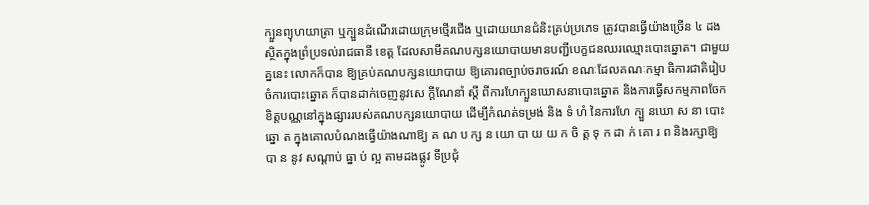ក្បួនព្យុហយាត្រា ឬក្បួនដំណើរដោយក្រុមថ្មើរជើង ឬដោយយានជំនិះគ្រប់ប្រភេទ ត្រូវបានធ្វើយ៉ាងច្រើន ៤ ដង ស្ថិតក្នុងព្រំប្រទល់រាជធានី ខេត្ត ដែលសាមីគណបក្សនយោបាយមានបញ្ជីបេក្ខជនឈរឈ្មោះបោះឆ្នោត។ ជាមួយគ្ននេះ លោកក៏បាន ឱ្យគ្រប់គណបក្សនយោបាយ ឱ្យគោរពច្បាប់ចរាចរណ៍ ខណៈដែលគណៈកម្មា ធិការជាតិរៀបចំការបោះឆ្នោត ក៏បានដាក់ចេញនូវសេ ក្តីណែនាំ ស្តី ពីការហែក្បួនឃោសនាបោះឆ្នោត និងការធ្វើសកម្មភាពចែកខិត្តបណ្ណនៅក្នុងផ្សាររបស់គណបក្សនយោបាយ ដើម្បីកំណត់ទម្រង់ និង ទំ ហំ នៃការហែ ក្បួ នឃោ ស នា បោះ ឆ្នោ ត ក្នុងគោលបំណងធ្វើយ៉ាងណាឱ្យ គ ណ ប ក្ស ន យោ បា យ យ ក ចិ ត្ត ទុ ក ដា ក់ គោ រ ព និងរក្សាឱ្យ បា ន នូវ សណ្តាប់ ធ្នា ប់ ល្អ តាមដងផ្លូវ ទីប្រជុំ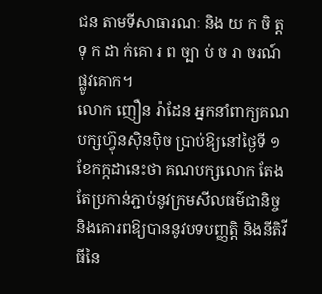ជន តាមទីសាធារណៈ និង យ ក ចិ ត្ត ទុ ក ដា ក់គោ រ ព ច្បា ប់ ច រា ចរណ៍ផ្លូវគោក។
លោក ញឿន រ៉ាដែន អ្នកនាំពាក្យគណបក្សហ្វ៊ុនស៊ិនប៉ិច ប្រាប់ឱ្យនៅថ្ងៃទី ១ ខែកក្កដានេះថា គណបក្សលោក តែងតែប្រកាន់ភ្ជាប់នូវក្រមសីលធម៌ជានិច្ច និងគោរពឱ្យបាននូវបទបញ្ញត្តិ និងនីតិវីធីនៃ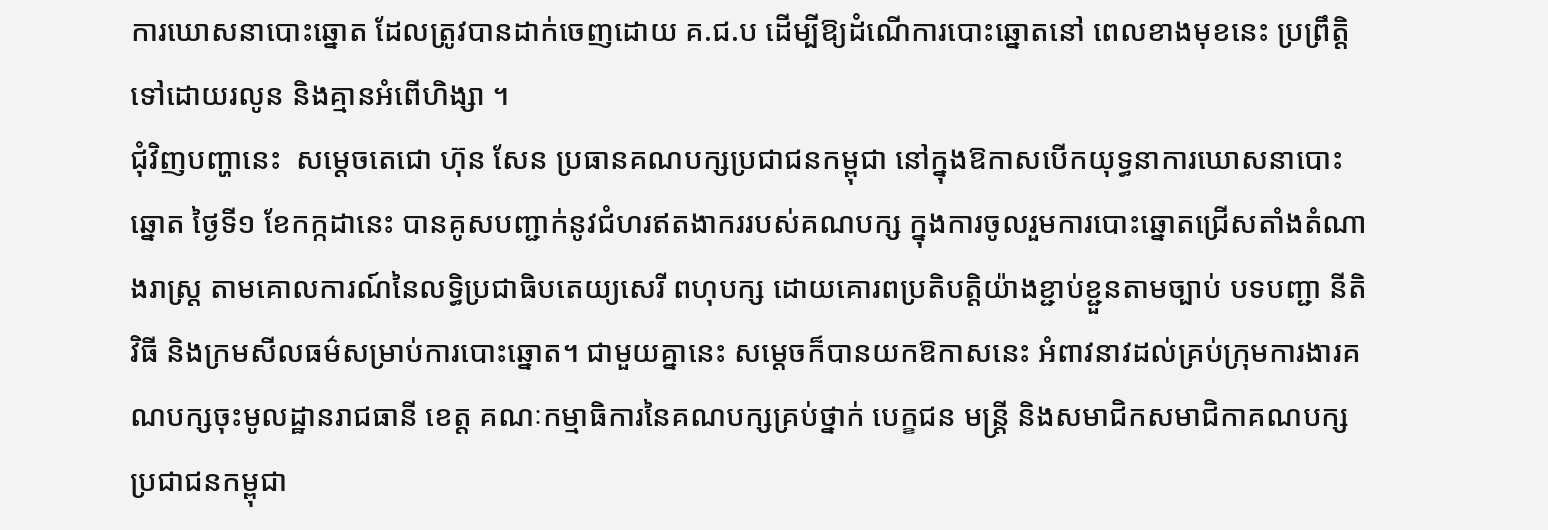ការឃោសនាបោះឆ្នោត ដែលត្រូវបានដាក់ចេញដោយ គ.ជ.ប ដើម្បីឱ្យដំណើការបោះឆ្នោតនៅ ពេលខាងមុខនេះ ប្រព្រឹត្តិទៅដោយរលូន និងគ្មានអំពើហិង្សា ។
ជុំវិញបញ្ហានេះ  សម្ដេចតេជោ ហ៊ុន សែន ប្រធានគណបក្សប្រជាជនកម្ពុជា នៅក្នុងឱកាសបើកយុទ្ធនាការឃោសនាបោះឆ្នោត ថ្ងៃទី១ ខែកក្កដានេះ បានគូសបញ្ជាក់នូវជំហរឥតងាកររបស់គណបក្ស ក្នុងការចូលរួមការបោះឆ្នោតជ្រើសតាំងតំណាងរាស្ត្រ តាមគោលការណ៍នៃលទ្ធិប្រជាធិបតេយ្យសេរី ពហុបក្ស ដោយគោរពប្រតិបត្តិយ៉ាងខ្ជាប់ខ្ជួនតាមច្បាប់ បទបញ្ជា នីតិវិធី និងក្រមសីលធម៌សម្រាប់ការបោះឆ្នោត។ ជាមួយគ្នានេះ សម្ដេចក៏បានយកឱកាសនេះ អំពាវនាវដល់គ្រប់ក្រុមការងារគណបក្សចុះមូលដ្ឋានរាជធានី ខេត្ត គណៈកម្មាធិការនៃគណបក្សគ្រប់ថ្នាក់ បេក្ខជន មន្រ្តី និងសមាជិកសមាជិកាគណបក្សប្រជាជនកម្ពុជា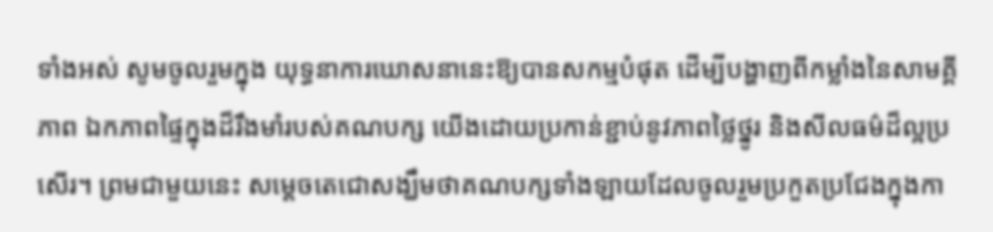ទាំងអស់ សូមចូលរួមក្នុង យុទ្ធនាការឃោសនានេះឱ្យបានសកម្មបំផុត ដើម្បីបង្ហាញពីកម្លាំងនៃសាមគ្គីភាព ឯកភាពផ្ទៃក្នុងដ៏រឹងមាំរបស់គណបក្ស យើងដោយប្រកាន់ខ្ជាប់នូវភាពថ្លៃថ្នូរ និងសីលធម៌ដ៏ល្អប្រសើរ។ ព្រមជាមួយនេះ សម្ដេចតេជោសង្ឃឹមថាគណបក្សទាំងឡាយដែលចូលរួមប្រកួតប្រជែងក្នុងកា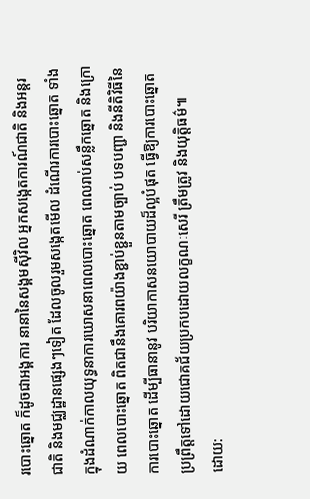របោះឆ្នោត ក៏ដូចជាអង្គការ នានានៃសង្គមស៊ីវិល អ្នកសង្កេតការណ៍ជាតិ និងអន្តរជាតិ និងមជ្ឈដ្ឋានផ្សេងៗទៀត ដែលចូលរួមសង្កេតមើល ដំណើរការបោះឆ្នោត ទាំងក្នុងដំណាក់កាលយុទ្ធនាការឃោសនាពេលបោះឆ្នោត ពេលរាប់សន្លឹកឆ្នោត និងក្រោយ ពេលបោះឆ្នោត ពិតជានឹងគោរពយ៉ាងខ្ជាប់ខ្ជួនតាមច្បាប់ បទបញ្ជា និងនីតិវិធីនៃការបោះឆ្នោត ដើម្បីធានានូវ បរិយាកាសនយោបាយដ៏ល្អបំផុត ធ្វើឱ្យការបោះឆ្នោតប្រព្រឹត្តទៅដោយជោគជ័យប្រកបដោយលក្ខណៈសេរី ត្រឹមត្រូវ និងយុត្តិធម៌៕
ដោយ: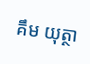គឹម យុត្ថា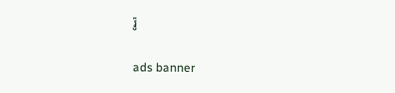រ៉ូ

ads banner